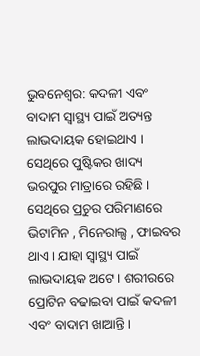ଭୁବନେଶ୍ୱର: କଦଳୀ ଏବଂ ବାଦାମ ସ୍ୱାସ୍ଥ୍ୟ ପାଇଁ ଅତ୍ୟନ୍ତ ଲାଭଦାୟକ ହୋଇଥାଏ । ସେଥିରେ ପୁଷ୍ଟିକର ଖାଦ୍ୟ ଭରପୁର ମାତ୍ରାରେ ରହିଛି । ସେଥିରେ ପ୍ରଚୁର ପରିମାଣରେ ଭିଟାମିନ , ମିନେରାଲ୍ସ , ଫାଇବର ଥାଏ । ଯାହା ସ୍ୱାସ୍ଥ୍ୟ ପାଇଁ ଲାଭଦାୟକ ଅଟେ । ଶରୀରରେ ପ୍ରୋଟିନ ବଢାଇବା ପାଇଁ କଦଳୀ ଏବଂ ବାଦାମ ଖାଆନ୍ତି ।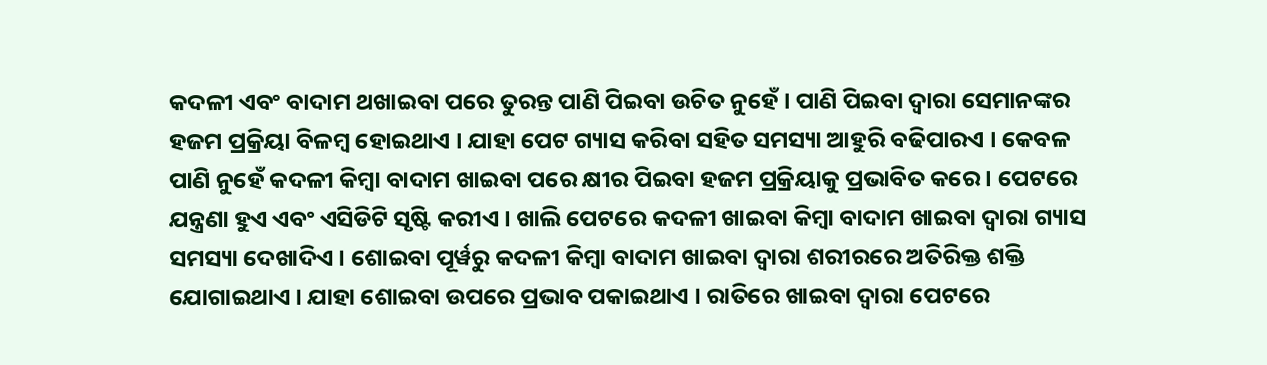କଦଳୀ ଏବଂ ବାଦାମ ଥଖାଇବା ପରେ ତୁରନ୍ତ ପାଣି ପିଇବା ଉଚିତ ନୁହେଁ । ପାଣି ପିଇବା ଦ୍ୱାରା ସେମାନଙ୍କର ହଜମ ପ୍ରକ୍ରିୟା ବିଳମ୍ବ ହୋଇଥାଏ । ଯାହା ପେଟ ଗ୍ୟାସ କରିବା ସହିତ ସମସ୍ୟା ଆହୁରି ବଢିପାରଏ । କେବଳ ପାଣି ନୁହେଁ କଦଳୀ କିମ୍ବା ବାଦାମ ଖାଇବା ପରେ କ୍ଷୀର ପିଇବା ହଜମ ପ୍ରକ୍ରିୟାକୁ ପ୍ରଭାବିତ କରେ । ପେଟରେ ଯନ୍ତ୍ରଣା ହୁଏ ଏବଂ ଏସିଡିଟି ସୃଷ୍ଟି କରୀଏ । ଖାଲି ପେଟରେ କଦଳୀ ଖାଇବା କିମ୍ବା ବାଦାମ ଖାଇବା ଦ୍ୱାରା ଗ୍ୟାସ ସମସ୍ୟା ଦେଖାଦିଏ । ଶୋଇବା ପୂର୍ୱରୁ କଦଳୀ କିମ୍ବା ବାଦାମ ଖାଇବା ଦ୍ୱାରା ଶରୀରରେ ଅତିରିକ୍ତ ଶକ୍ତି ଯୋଗାଇଥାଏ । ଯାହା ଶୋଇବା ଉପରେ ପ୍ରଭାବ ପକାଇଥାଏ । ରାତିରେ ଖାଇବା ଦ୍ୱାରା ପେଟରେ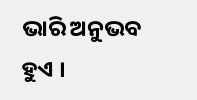ଭାରି ଅନୁଭବ ହୁଏ ।